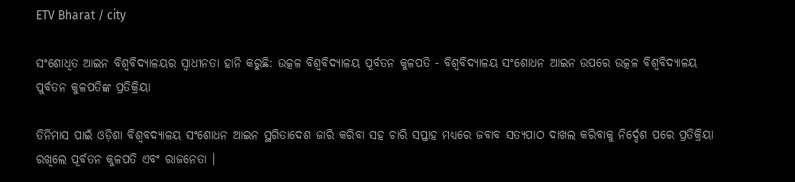ETV Bharat / city

ସଂଶୋଧିତ ଆଇନ ବିଶ୍ୱବିଦ୍ୟାଳୟର ସ୍ବାଧୀନତା ହାନି କରୁଛି: ଉତ୍କଳ ବିଶ୍ଵବିଦ୍ୟାଳୟ ପୂର୍ବତନ କୁଳପତି - ବିଶ୍ବବିଦ୍ୟାଳୟ ସଂଶୋଧନ ଆଇନ ଉପରେ ଉତ୍କଳ ବିଶ୍ଵବିଦ୍ୟାଳୟ ପୁର୍ବତନ କୁଳପତିଙ୍କ ପ୍ରତିକ୍ରିୟା

ତିନିମାସ ପାଇଁ ଓଡ଼ିଶା ବିଶ୍ବବଦ୍ୟାଳୟ ସଂଶୋଧନ ଆଇନ ସ୍ଥଗିତାଦେଶ ଜାରି କରିବା ସହ ଚାରି ସପ୍ତାହ ମଧ୍ୟରେ ଜବାବ ସତ୍ୟପାଠ ଦାଖଲ କରିବାକୁ ନିର୍ଦ୍ଦେଶ ପରେ ପ୍ରତିକ୍ରିୟା ରଖିଲେ ପୂର୍ବତନ କୁଳପତି ଏବଂ ରାଜନେତା ।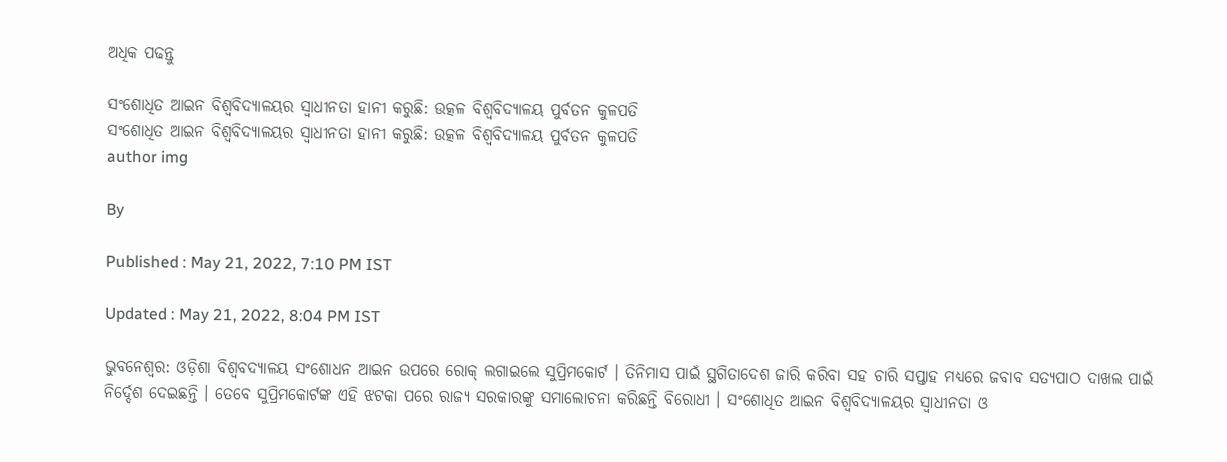ଅଧିକ ପଢନ୍ତୁ

ସଂଶୋଧିତ ଆଇନ ବିଶ୍ୱବିଦ୍ୟାଳୟର ସ୍ବାଧୀନତା ହାନୀ କରୁଛି: ଉତ୍କଳ ବିଶ୍ଵବିଦ୍ୟାଳୟ ପୁର୍ବତନ କୁଳପତି
ସଂଶୋଧିତ ଆଇନ ବିଶ୍ୱବିଦ୍ୟାଳୟର ସ୍ବାଧୀନତା ହାନୀ କରୁଛି: ଉତ୍କଳ ବିଶ୍ଵବିଦ୍ୟାଳୟ ପୁର୍ବତନ କୁଳପତି
author img

By

Published : May 21, 2022, 7:10 PM IST

Updated : May 21, 2022, 8:04 PM IST

ଭୁବନେଶ୍ବର: ଓଡ଼ିଶା ବିଶ୍ବବଦ୍ୟାଳୟ ସଂଶୋଧନ ଆଇନ ଉପରେ ରୋକ୍ ଲଗାଇଲେ ସୁପ୍ରିମକୋର୍ଟ । ତିନିମାସ ପାଇଁ ସ୍ଥଗିତାଦେଶ ଜାରି କରିବା ସହ ଚାରି ସପ୍ତାହ ମଧ୍ୟରେ ଜବାବ ସତ୍ୟପାଠ ଦାଖଲ ପାଇଁ ନିର୍ଦ୍ଦେଶ ଦେଇଛନ୍ତି । ତେବେ ସୁପ୍ରିମକୋର୍ଟଙ୍କ ଏହି ଝଟକା ପରେ ରାଜ୍ୟ ସରକାରଙ୍କୁ ସମାଲୋଚନା କରିଛନ୍ତି ବିରୋଧୀ । ସଂଶୋଧିତ ଆଇନ ବିଶ୍ୱବିଦ୍ୟାଳୟର ସ୍ବାଧୀନତା ଓ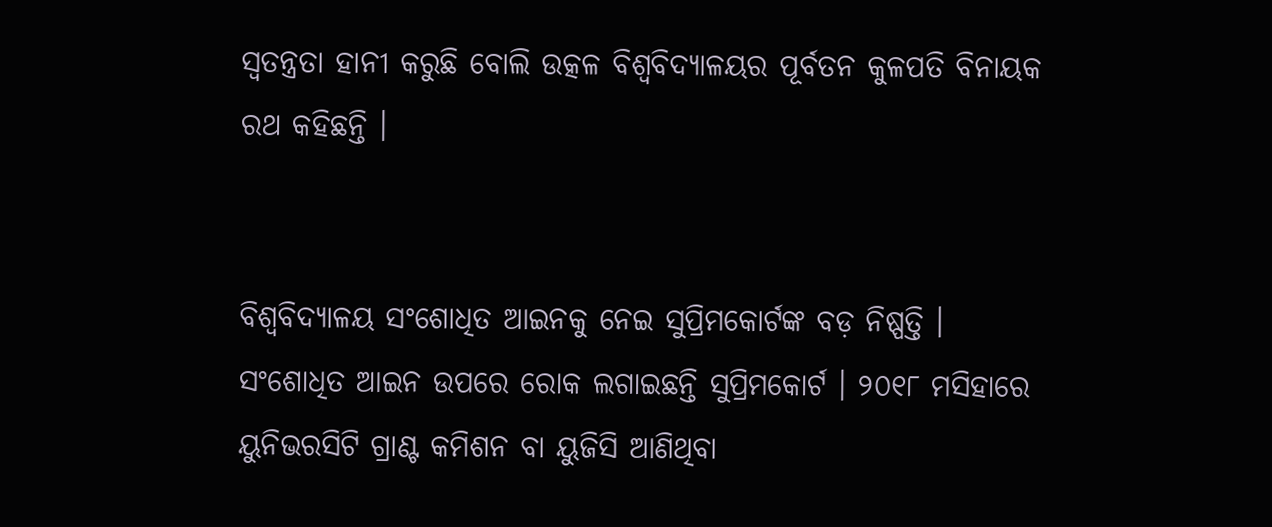ସ୍ୱତନ୍ତ୍ରତା ହାନୀ କରୁଛି ବୋଲି ଉତ୍କଳ ବିଶ୍ଵବିଦ୍ୟାଳୟର ପୂର୍ବତନ କୁଳପତି ବିନାୟକ ରଥ କହିଛନ୍ତି ।


ବିଶ୍ୱବିଦ୍ୟାଳୟ ସଂଶୋଧିତ ଆଇନକୁ ନେଇ ସୁପ୍ରିମକୋର୍ଟଙ୍କ ବଡ଼ ନିଷ୍ପତ୍ତି । ସଂଶୋଧିତ ଆଇନ ଉପରେ ରୋକ ଲଗାଇଛନ୍ତି ସୁପ୍ରିମକୋର୍ଟ । ୨୦୧୮ ମସିହାରେ ୟୁନିଭରସିଟି ଗ୍ରାଣ୍ଟ କମିଶନ ବା ୟୁଜିସି ଆଣିଥିବା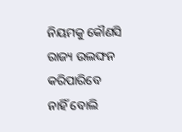ନିୟମକୁ କୌଣସି ରାଜ୍ୟ ଉଲଙ୍ଘନ କରିପାରିବେ ନାହିଁ ବୋଲି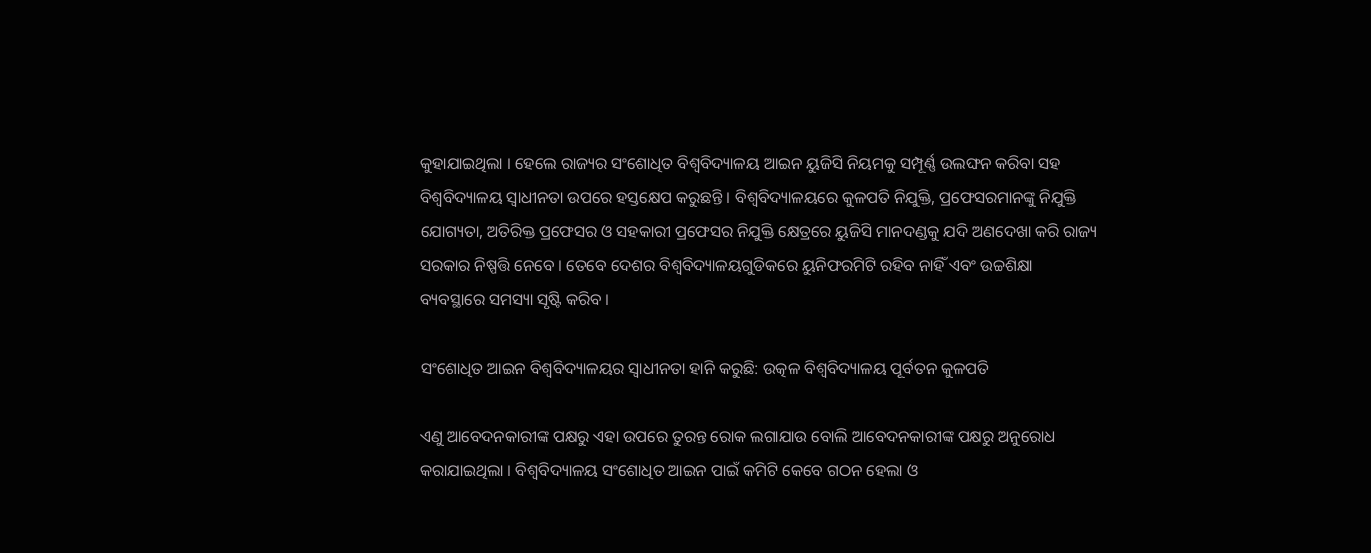କୁହାଯାଇଥିଲା । ହେଲେ ରାଜ୍ୟର ସଂଶୋଧିତ ବିଶ୍ୱବିଦ୍ୟାଳୟ ଆଇନ ୟୁଜିସି ନିୟମକୁ ସମ୍ପୂର୍ଣ୍ଣ ଉଲଙ୍ଘନ କରିବା ସହ ବିଶ୍ୱବିଦ୍ୟାଳୟ ସ୍ବାଧୀନତା ଉପରେ ହସ୍ତକ୍ଷେପ କରୁଛନ୍ତି । ବିଶ୍ୱବିଦ୍ୟାଳୟରେ କୁଳପତି ନିଯୁକ୍ତି, ପ୍ରଫେସରମାନଙ୍କୁ ନିଯୁକ୍ତି ଯୋଗ୍ୟତା, ଅତିରିକ୍ତ ପ୍ରଫେସର ଓ ସହକାରୀ ପ୍ରଫେସର ନିଯୁକ୍ତି କ୍ଷେତ୍ରରେ ୟୁଜିସି ମାନଦଣ୍ଡକୁ ଯଦି ଅଣଦେଖା କରି ରାଜ୍ୟ ସରକାର ନିଷ୍ପତ୍ତି ନେବେ । ତେବେ ଦେଶର ବିଶ୍ୱବିଦ୍ୟାଳୟଗୁଡିକରେ ୟୁନିଫରମିଟି ରହିବ ନାହିଁ ଏବଂ ଉଚ୍ଚଶିକ୍ଷା ବ୍ୟବସ୍ଥାରେ ସମସ୍ୟା ସୃଷ୍ଟି କରିବ ।

ସଂଶୋଧିତ ଆଇନ ବିଶ୍ୱବିଦ୍ୟାଳୟର ସ୍ବାଧୀନତା ହାନି କରୁଛି: ଉତ୍କଳ ବିଶ୍ଵବିଦ୍ୟାଳୟ ପୂର୍ବତନ କୁଳପତି

ଏଣୁ ଆବେଦନକାରୀଙ୍କ ପକ୍ଷରୁ ଏହା ଉପରେ ତୁରନ୍ତ ରୋକ ଲଗାଯାଉ ବୋଲି ଆବେଦନକାରୀଙ୍କ ପକ୍ଷରୁ ଅନୁରୋଧ କରାଯାଇଥିଲା । ବିଶ୍ଵବିଦ୍ୟାଳୟ ସଂଶୋଧିତ ଆଇନ ପାଇଁ କମିଟି କେବେ ଗଠନ ହେଲା ଓ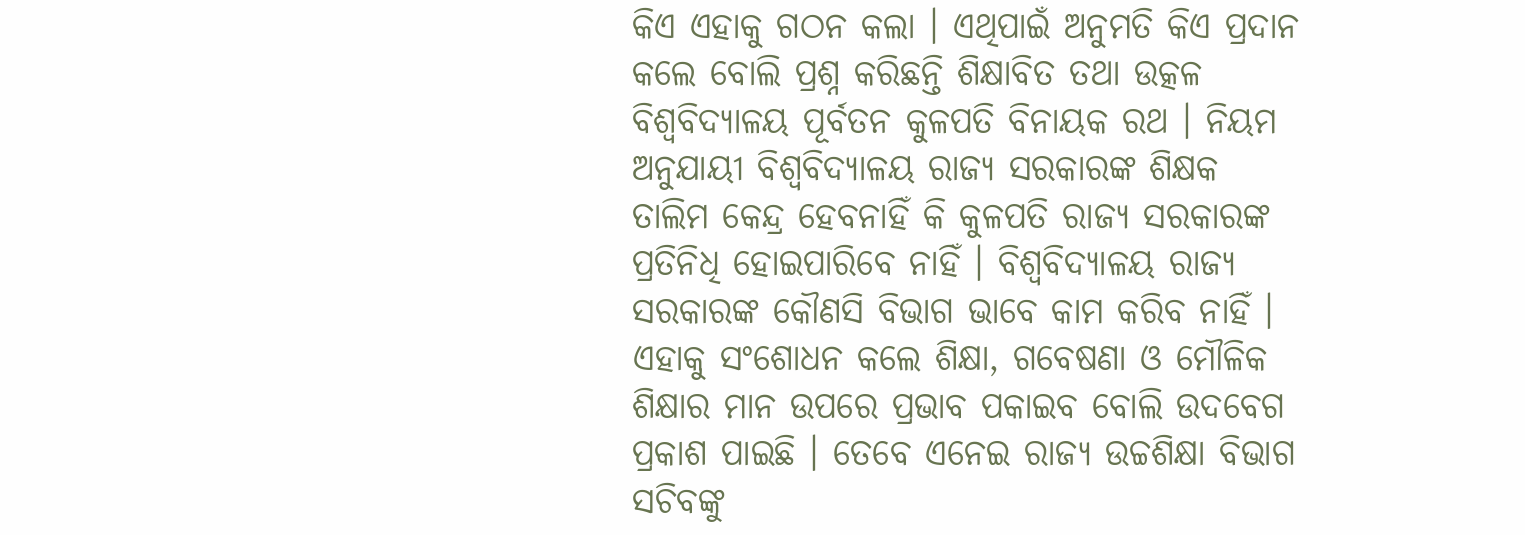କିଏ ଏହାକୁ ଗଠନ କଲା । ଏଥିପାଇଁ ଅନୁମତି କିଏ ପ୍ରଦାନ କଲେ ବୋଲି ପ୍ରଶ୍ନ କରିଛନ୍ତି ଶିକ୍ଷାବିତ ତଥା ଉତ୍କଳ ବିଶ୍ଵବିଦ୍ୟାଳୟ ପୂର୍ବତନ କୁଳପତି ବିନାୟକ ରଥ । ନିୟମ ଅନୁଯାୟୀ ବିଶ୍ୱବିଦ୍ୟାଳୟ ରାଜ୍ୟ ସରକାରଙ୍କ ଶିକ୍ଷକ ତାଲିମ କେନ୍ଦ୍ର ହେବନାହିଁ କି କୁଳପତି ରାଜ୍ୟ ସରକାରଙ୍କ ପ୍ରତିନିଧି ହୋଇପାରିବେ ନାହିଁ । ବିଶ୍ୱବିଦ୍ୟାଳୟ ରାଜ୍ୟ ସରକାରଙ୍କ କୌଣସି ବିଭାଗ ଭାବେ କାମ କରିବ ନାହିଁ । ଏହାକୁ ସଂଶୋଧନ କଲେ ଶିକ୍ଷା, ଗବେଷଣା ଓ ମୌଳିକ ଶିକ୍ଷାର ମାନ ଉପରେ ପ୍ରଭାବ ପକାଇବ ବୋଲି ଉଦବେଗ ପ୍ରକାଶ ପାଇଛି । ତେବେ ଏନେଇ ରାଜ୍ୟ ଉଚ୍ଚଶିକ୍ଷା ବିଭାଗ ସଚିବଙ୍କୁ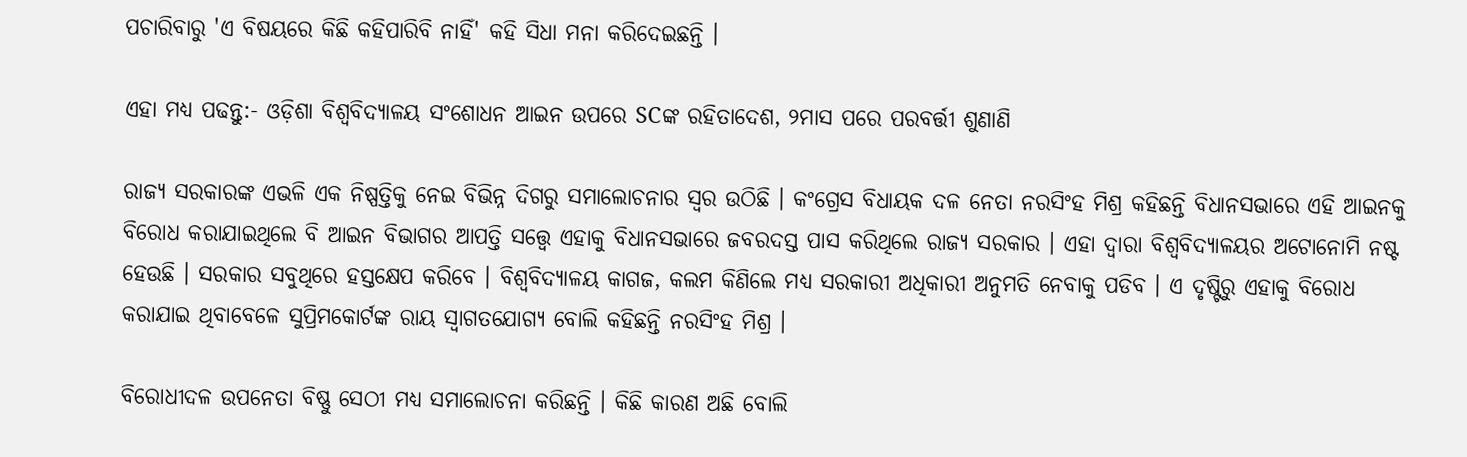ପଚାରିବାରୁ 'ଏ ବିଷୟରେ କିଛି କହିପାରିବି ନାହିଁ' କହି ସିଧା ମନା କରିଦେଇଛନ୍ତି ।

ଏହା ମଧ୍ୟ ପଢନ୍ତୁ:- ଓଡ଼ିଶା ବିଶ୍ୱବିଦ୍ୟାଳୟ ସଂଶୋଧନ ଆଇନ ଉପରେ SCଙ୍କ ରହିତାଦେଶ, ୨ମାସ ପରେ ପରବର୍ତ୍ତୀ ଶୁଣାଣି

ରାଜ୍ୟ ସରକାରଙ୍କ ଏଭଳି ଏକ ନିଷ୍ପତ୍ତିକୁ ନେଇ ବିଭିନ୍ନ ଦିଗରୁ ସମାଲୋଚନାର ସ୍ୱର ଉଠିଛି । କଂଗ୍ରେସ ବିଧାୟକ ଦଳ ନେତା ନରସିଂହ ମିଶ୍ର କହିଛନ୍ତି ବିଧାନସଭାରେ ଏହି ଆଇନକୁ ବିରୋଧ କରାଯାଇଥିଲେ ବି ଆଇନ ବିଭାଗର ଆପତ୍ତି ସତ୍ତ୍ବେ ଏହାକୁ ବିଧାନସଭାରେ ଜବରଦସ୍ତ ପାସ କରିଥିଲେ ରାଜ୍ୟ ସରକାର । ଏହା ଦ୍ୱାରା ବିଶ୍ୱବିଦ୍ୟାଳୟର ଅଟୋନୋମି ନଷ୍ଟ ହେଉଛି । ସରକାର ସବୁଥିରେ ହସ୍ତକ୍ଷେପ କରିବେ । ବିଶ୍ୱବିଦ୍ୟାଳୟ କାଗଜ, କଲମ କିଣିଲେ ମଧ୍ୟ ସରକାରୀ ଅଧିକାରୀ ଅନୁମତି ନେବାକୁ ପଡିବ । ଏ ଦୃଷ୍ଟିରୁ ଏହାକୁ ବିରୋଧ କରାଯାଇ ଥିବାବେଳେ ସୁପ୍ରିମକୋର୍ଟଙ୍କ ରାୟ ସ୍ୱାଗତଯୋଗ୍ୟ ବୋଲି କହିଛନ୍ତି ନରସିଂହ ମିଶ୍ର ।

ବିରୋଧୀଦଳ ଉପନେତା ବିଷ୍ଣୁ ସେଠୀ ମଧ୍ୟ ସମାଲୋଚନା କରିଛନ୍ତି । କିଛି କାରଣ ଅଛି ବୋଲି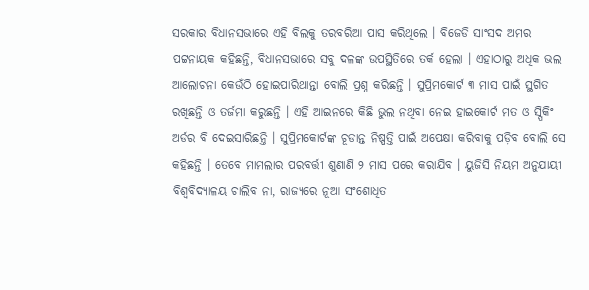ସରକାର ବିଧାନସଭାରେ ଏହି ବିଲକୁ ତରବରିଆ ପାସ କରିଥିଲେ । ବିଜେଡି ସାଂସଦ ଅମର ପଟ୍ଟନାୟକ କହିଛନ୍ତି, ବିଧାନସଭାରେ ସବୁ ଦଳଙ୍କ ଉପସ୍ଥିତିରେ ତର୍କ ହେଲା । ଏହାଠାରୁ ଅଧିକ ଭଲ ଆଲୋଚନା କେଉଁଠି ହୋଇପାରିଥାନ୍ତା ବୋଲି ପ୍ରଶ୍ନ କରିଛନ୍ତି । ସୁପ୍ରିମକୋର୍ଟ ୩ ମାସ ପାଇଁ ସ୍ଥଗିତ ରଖିଛନ୍ତି ଓ ତର୍ଜମା କରୁଛନ୍ତି । ଏହି ଆଇନରେ କିଛି ଭୁଲ ନଥିବା ନେଇ ହାଇକୋର୍ଟ ମତ ଓ ସ୍ପିକିଂ ଅର୍ଡର ବି ଦେଇସାରିଛନ୍ତି । ସୁପ୍ରିମକୋର୍ଟଙ୍କ ଚୂଡାନ୍ତ ନିଷ୍ପତ୍ତି ପାଇଁ ଅପେକ୍ଷା କରିବାକୁ ପଡ଼ିବ ବୋଲି ସେ କହିଛନ୍ତି । ତେବେ ମାମଲାର ପରବର୍ତ୍ତୀ ଶୁଣାଣି ୨ ମାସ ପରେ କରାଯିବ । ୟୁଜିସି ନିୟମ ଅନୁଯାୟୀ ବିଶ୍ୱବିଦ୍ୟାଳୟ ଚାଲିବ ନା, ରାଜ୍ୟରେ ନୂଆ ସଂଶୋଧିତ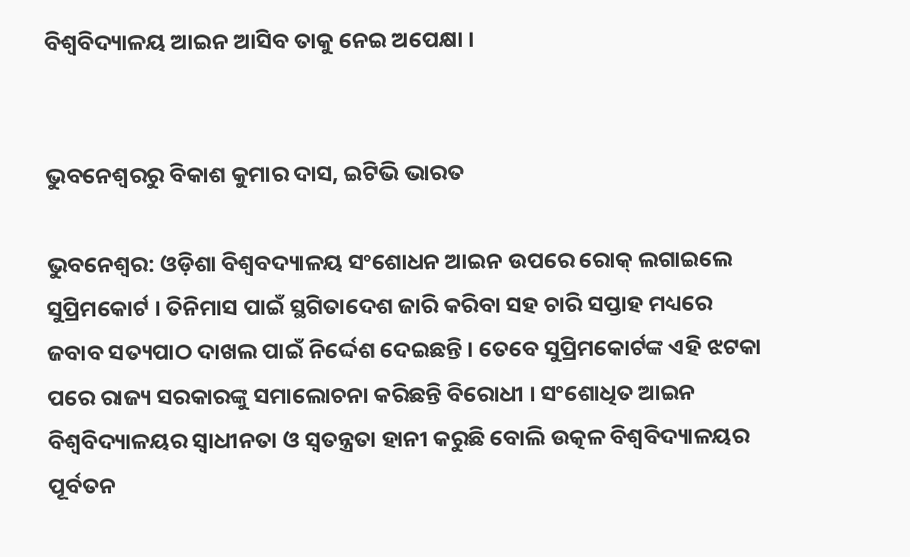ବିଶ୍ୱବିଦ୍ୟାଳୟ ଆଇନ ଆସିବ ତାକୁ ନେଇ ଅପେକ୍ଷା ।


ଭୁବନେଶ୍ବରରୁ ବିକାଶ କୁମାର ଦାସ, ଇଟିଭି ଭାରତ

ଭୁବନେଶ୍ବର: ଓଡ଼ିଶା ବିଶ୍ବବଦ୍ୟାଳୟ ସଂଶୋଧନ ଆଇନ ଉପରେ ରୋକ୍ ଲଗାଇଲେ ସୁପ୍ରିମକୋର୍ଟ । ତିନିମାସ ପାଇଁ ସ୍ଥଗିତାଦେଶ ଜାରି କରିବା ସହ ଚାରି ସପ୍ତାହ ମଧ୍ୟରେ ଜବାବ ସତ୍ୟପାଠ ଦାଖଲ ପାଇଁ ନିର୍ଦ୍ଦେଶ ଦେଇଛନ୍ତି । ତେବେ ସୁପ୍ରିମକୋର୍ଟଙ୍କ ଏହି ଝଟକା ପରେ ରାଜ୍ୟ ସରକାରଙ୍କୁ ସମାଲୋଚନା କରିଛନ୍ତି ବିରୋଧୀ । ସଂଶୋଧିତ ଆଇନ ବିଶ୍ୱବିଦ୍ୟାଳୟର ସ୍ବାଧୀନତା ଓ ସ୍ୱତନ୍ତ୍ରତା ହାନୀ କରୁଛି ବୋଲି ଉତ୍କଳ ବିଶ୍ଵବିଦ୍ୟାଳୟର ପୂର୍ବତନ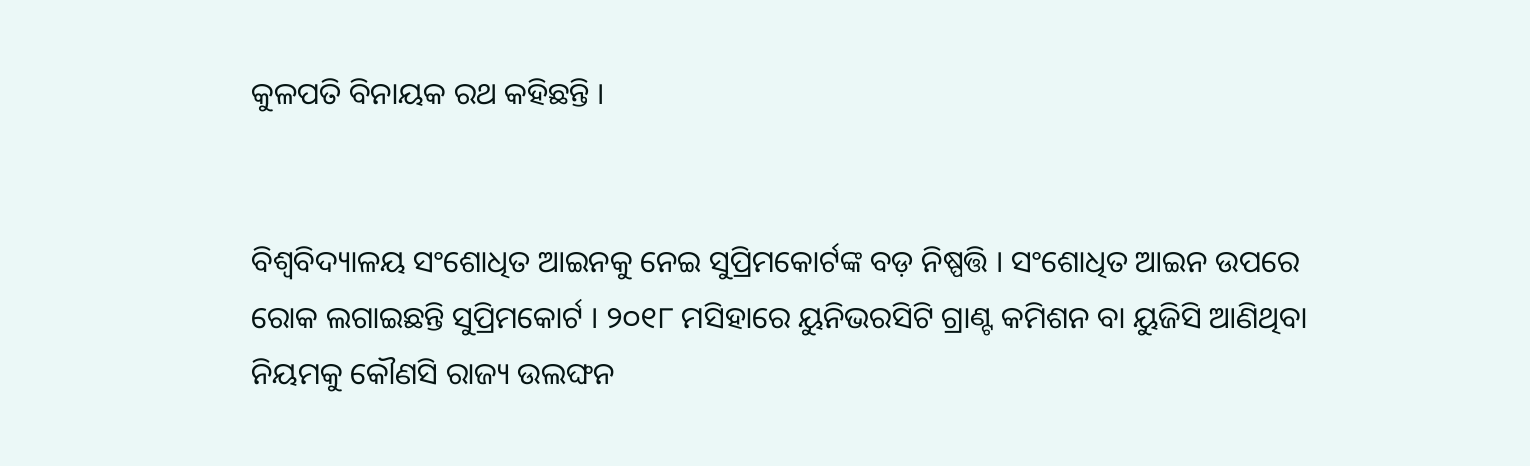କୁଳପତି ବିନାୟକ ରଥ କହିଛନ୍ତି ।


ବିଶ୍ୱବିଦ୍ୟାଳୟ ସଂଶୋଧିତ ଆଇନକୁ ନେଇ ସୁପ୍ରିମକୋର୍ଟଙ୍କ ବଡ଼ ନିଷ୍ପତ୍ତି । ସଂଶୋଧିତ ଆଇନ ଉପରେ ରୋକ ଲଗାଇଛନ୍ତି ସୁପ୍ରିମକୋର୍ଟ । ୨୦୧୮ ମସିହାରେ ୟୁନିଭରସିଟି ଗ୍ରାଣ୍ଟ କମିଶନ ବା ୟୁଜିସି ଆଣିଥିବା ନିୟମକୁ କୌଣସି ରାଜ୍ୟ ଉଲଙ୍ଘନ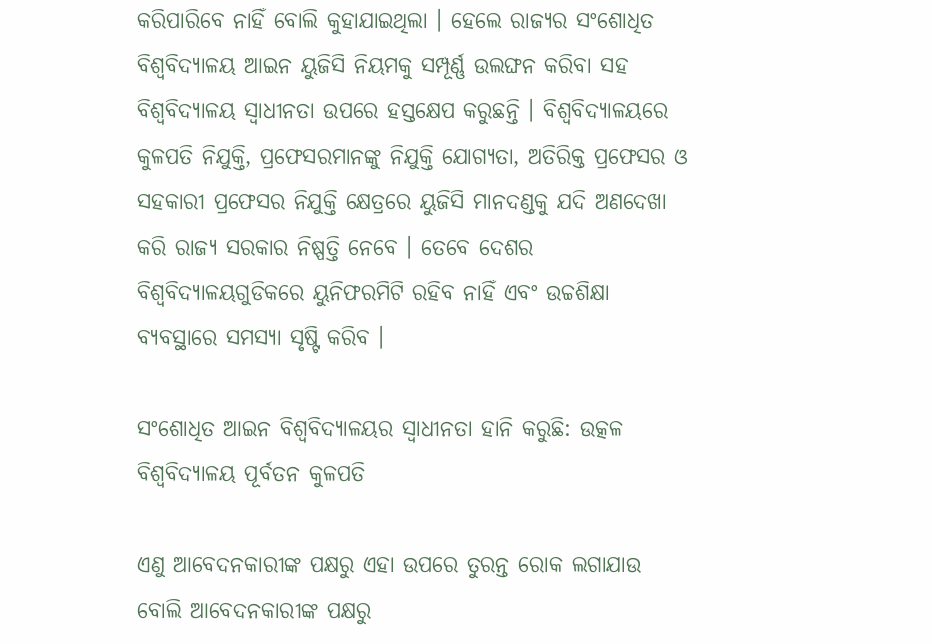କରିପାରିବେ ନାହିଁ ବୋଲି କୁହାଯାଇଥିଲା । ହେଲେ ରାଜ୍ୟର ସଂଶୋଧିତ ବିଶ୍ୱବିଦ୍ୟାଳୟ ଆଇନ ୟୁଜିସି ନିୟମକୁ ସମ୍ପୂର୍ଣ୍ଣ ଉଲଙ୍ଘନ କରିବା ସହ ବିଶ୍ୱବିଦ୍ୟାଳୟ ସ୍ବାଧୀନତା ଉପରେ ହସ୍ତକ୍ଷେପ କରୁଛନ୍ତି । ବିଶ୍ୱବିଦ୍ୟାଳୟରେ କୁଳପତି ନିଯୁକ୍ତି, ପ୍ରଫେସରମାନଙ୍କୁ ନିଯୁକ୍ତି ଯୋଗ୍ୟତା, ଅତିରିକ୍ତ ପ୍ରଫେସର ଓ ସହକାରୀ ପ୍ରଫେସର ନିଯୁକ୍ତି କ୍ଷେତ୍ରରେ ୟୁଜିସି ମାନଦଣ୍ଡକୁ ଯଦି ଅଣଦେଖା କରି ରାଜ୍ୟ ସରକାର ନିଷ୍ପତ୍ତି ନେବେ । ତେବେ ଦେଶର ବିଶ୍ୱବିଦ୍ୟାଳୟଗୁଡିକରେ ୟୁନିଫରମିଟି ରହିବ ନାହିଁ ଏବଂ ଉଚ୍ଚଶିକ୍ଷା ବ୍ୟବସ୍ଥାରେ ସମସ୍ୟା ସୃଷ୍ଟି କରିବ ।

ସଂଶୋଧିତ ଆଇନ ବିଶ୍ୱବିଦ୍ୟାଳୟର ସ୍ବାଧୀନତା ହାନି କରୁଛି: ଉତ୍କଳ ବିଶ୍ଵବିଦ୍ୟାଳୟ ପୂର୍ବତନ କୁଳପତି

ଏଣୁ ଆବେଦନକାରୀଙ୍କ ପକ୍ଷରୁ ଏହା ଉପରେ ତୁରନ୍ତ ରୋକ ଲଗାଯାଉ ବୋଲି ଆବେଦନକାରୀଙ୍କ ପକ୍ଷରୁ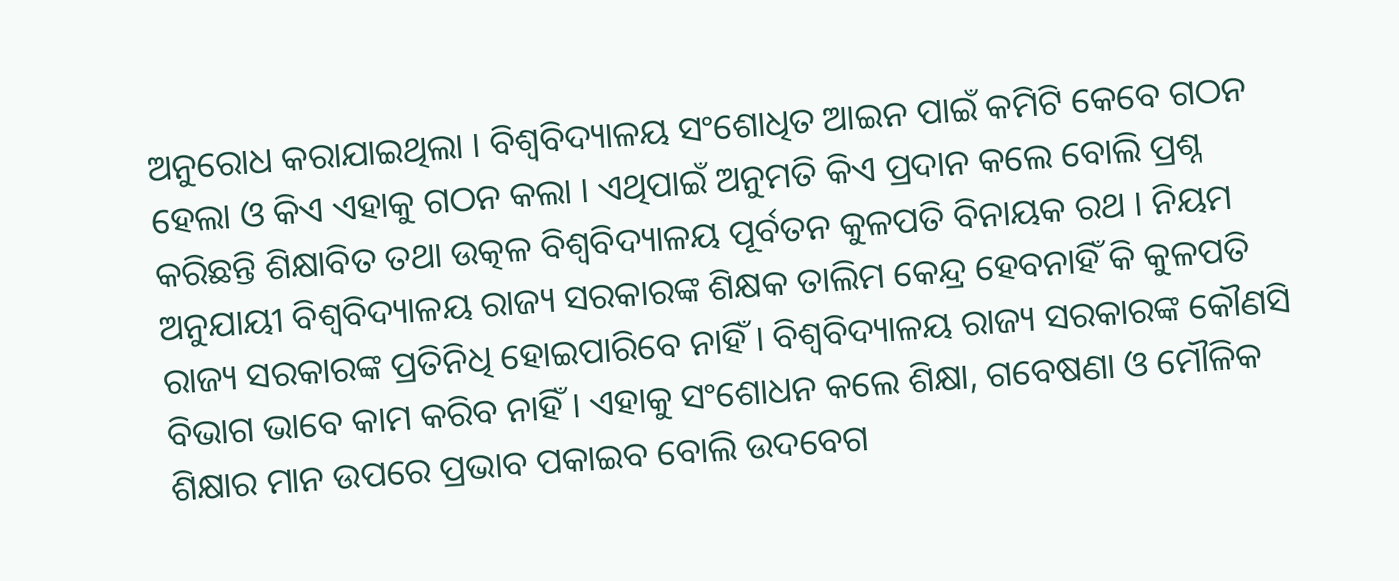ଅନୁରୋଧ କରାଯାଇଥିଲା । ବିଶ୍ଵବିଦ୍ୟାଳୟ ସଂଶୋଧିତ ଆଇନ ପାଇଁ କମିଟି କେବେ ଗଠନ ହେଲା ଓ କିଏ ଏହାକୁ ଗଠନ କଲା । ଏଥିପାଇଁ ଅନୁମତି କିଏ ପ୍ରଦାନ କଲେ ବୋଲି ପ୍ରଶ୍ନ କରିଛନ୍ତି ଶିକ୍ଷାବିତ ତଥା ଉତ୍କଳ ବିଶ୍ଵବିଦ୍ୟାଳୟ ପୂର୍ବତନ କୁଳପତି ବିନାୟକ ରଥ । ନିୟମ ଅନୁଯାୟୀ ବିଶ୍ୱବିଦ୍ୟାଳୟ ରାଜ୍ୟ ସରକାରଙ୍କ ଶିକ୍ଷକ ତାଲିମ କେନ୍ଦ୍ର ହେବନାହିଁ କି କୁଳପତି ରାଜ୍ୟ ସରକାରଙ୍କ ପ୍ରତିନିଧି ହୋଇପାରିବେ ନାହିଁ । ବିଶ୍ୱବିଦ୍ୟାଳୟ ରାଜ୍ୟ ସରକାରଙ୍କ କୌଣସି ବିଭାଗ ଭାବେ କାମ କରିବ ନାହିଁ । ଏହାକୁ ସଂଶୋଧନ କଲେ ଶିକ୍ଷା, ଗବେଷଣା ଓ ମୌଳିକ ଶିକ୍ଷାର ମାନ ଉପରେ ପ୍ରଭାବ ପକାଇବ ବୋଲି ଉଦବେଗ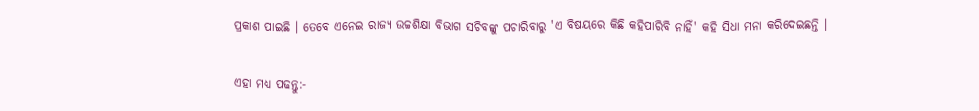ପ୍ରକାଶ ପାଇଛି । ତେବେ ଏନେଇ ରାଜ୍ୟ ଉଚ୍ଚଶିକ୍ଷା ବିଭାଗ ସଚିବଙ୍କୁ ପଚାରିବାରୁ 'ଏ ବିଷୟରେ କିଛି କହିପାରିବି ନାହିଁ' କହି ସିଧା ମନା କରିଦେଇଛନ୍ତି ।

ଏହା ମଧ୍ୟ ପଢନ୍ତୁ:-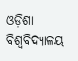ଓଡ଼ିଶା ବିଶ୍ୱବିଦ୍ୟାଳୟ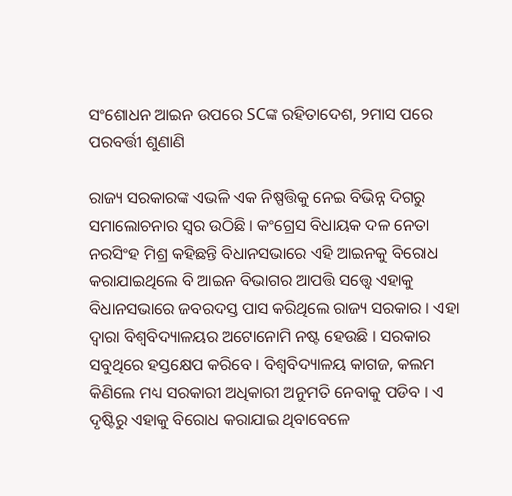ସଂଶୋଧନ ଆଇନ ଉପରେ SCଙ୍କ ରହିତାଦେଶ, ୨ମାସ ପରେ ପରବର୍ତ୍ତୀ ଶୁଣାଣି

ରାଜ୍ୟ ସରକାରଙ୍କ ଏଭଳି ଏକ ନିଷ୍ପତ୍ତିକୁ ନେଇ ବିଭିନ୍ନ ଦିଗରୁ ସମାଲୋଚନାର ସ୍ୱର ଉଠିଛି । କଂଗ୍ରେସ ବିଧାୟକ ଦଳ ନେତା ନରସିଂହ ମିଶ୍ର କହିଛନ୍ତି ବିଧାନସଭାରେ ଏହି ଆଇନକୁ ବିରୋଧ କରାଯାଇଥିଲେ ବି ଆଇନ ବିଭାଗର ଆପତ୍ତି ସତ୍ତ୍ବେ ଏହାକୁ ବିଧାନସଭାରେ ଜବରଦସ୍ତ ପାସ କରିଥିଲେ ରାଜ୍ୟ ସରକାର । ଏହା ଦ୍ୱାରା ବିଶ୍ୱବିଦ୍ୟାଳୟର ଅଟୋନୋମି ନଷ୍ଟ ହେଉଛି । ସରକାର ସବୁଥିରେ ହସ୍ତକ୍ଷେପ କରିବେ । ବିଶ୍ୱବିଦ୍ୟାଳୟ କାଗଜ, କଲମ କିଣିଲେ ମଧ୍ୟ ସରକାରୀ ଅଧିକାରୀ ଅନୁମତି ନେବାକୁ ପଡିବ । ଏ ଦୃଷ୍ଟିରୁ ଏହାକୁ ବିରୋଧ କରାଯାଇ ଥିବାବେଳେ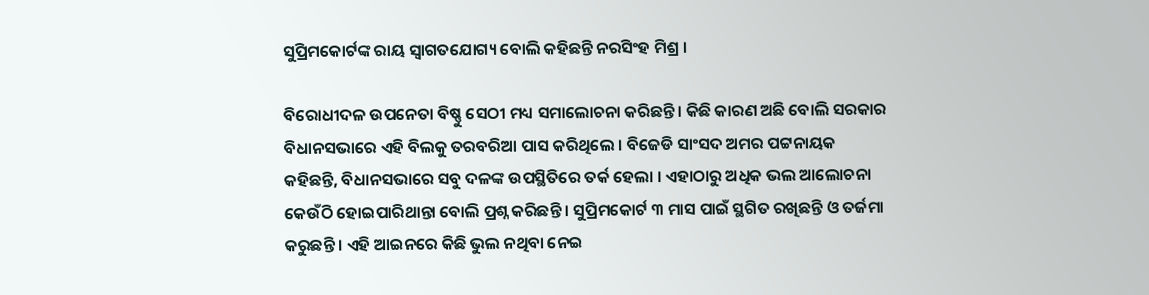ସୁପ୍ରିମକୋର୍ଟଙ୍କ ରାୟ ସ୍ୱାଗତଯୋଗ୍ୟ ବୋଲି କହିଛନ୍ତି ନରସିଂହ ମିଶ୍ର ।

ବିରୋଧୀଦଳ ଉପନେତା ବିଷ୍ଣୁ ସେଠୀ ମଧ୍ୟ ସମାଲୋଚନା କରିଛନ୍ତି । କିଛି କାରଣ ଅଛି ବୋଲି ସରକାର ବିଧାନସଭାରେ ଏହି ବିଲକୁ ତରବରିଆ ପାସ କରିଥିଲେ । ବିଜେଡି ସାଂସଦ ଅମର ପଟ୍ଟନାୟକ କହିଛନ୍ତି, ବିଧାନସଭାରେ ସବୁ ଦଳଙ୍କ ଉପସ୍ଥିତିରେ ତର୍କ ହେଲା । ଏହାଠାରୁ ଅଧିକ ଭଲ ଆଲୋଚନା କେଉଁଠି ହୋଇପାରିଥାନ୍ତା ବୋଲି ପ୍ରଶ୍ନ କରିଛନ୍ତି । ସୁପ୍ରିମକୋର୍ଟ ୩ ମାସ ପାଇଁ ସ୍ଥଗିତ ରଖିଛନ୍ତି ଓ ତର୍ଜମା କରୁଛନ୍ତି । ଏହି ଆଇନରେ କିଛି ଭୁଲ ନଥିବା ନେଇ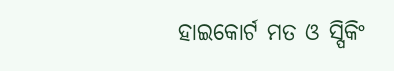ହାଇକୋର୍ଟ ମତ ଓ ସ୍ପିକିଂ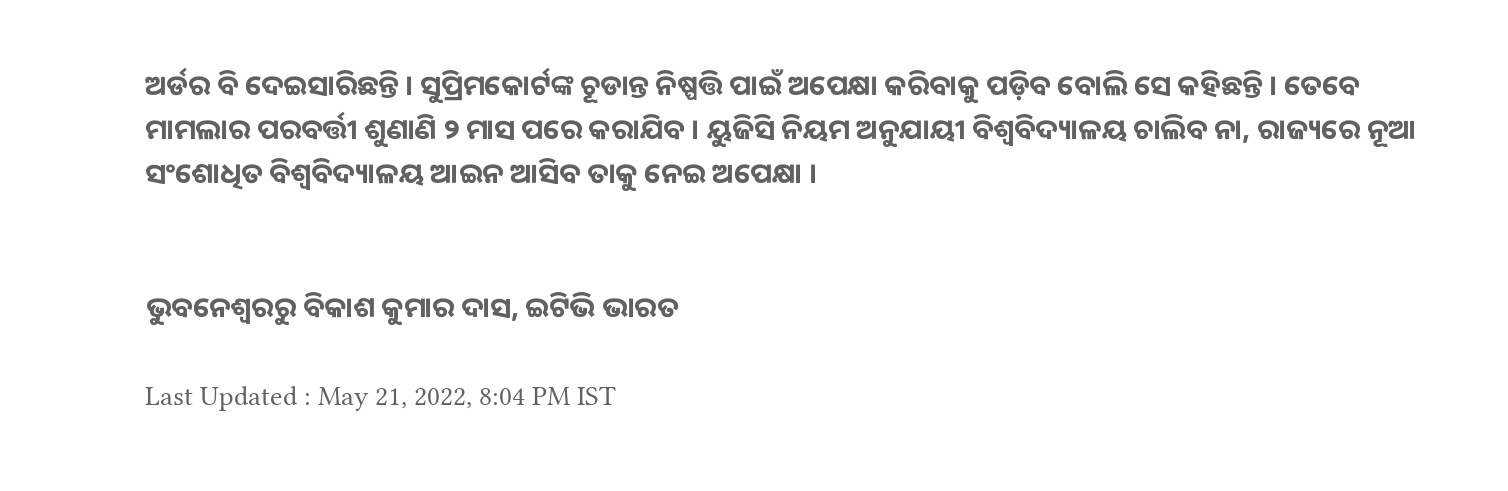ଅର୍ଡର ବି ଦେଇସାରିଛନ୍ତି । ସୁପ୍ରିମକୋର୍ଟଙ୍କ ଚୂଡାନ୍ତ ନିଷ୍ପତ୍ତି ପାଇଁ ଅପେକ୍ଷା କରିବାକୁ ପଡ଼ିବ ବୋଲି ସେ କହିଛନ୍ତି । ତେବେ ମାମଲାର ପରବର୍ତ୍ତୀ ଶୁଣାଣି ୨ ମାସ ପରେ କରାଯିବ । ୟୁଜିସି ନିୟମ ଅନୁଯାୟୀ ବିଶ୍ୱବିଦ୍ୟାଳୟ ଚାଲିବ ନା, ରାଜ୍ୟରେ ନୂଆ ସଂଶୋଧିତ ବିଶ୍ୱବିଦ୍ୟାଳୟ ଆଇନ ଆସିବ ତାକୁ ନେଇ ଅପେକ୍ଷା ।


ଭୁବନେଶ୍ବରରୁ ବିକାଶ କୁମାର ଦାସ, ଇଟିଭି ଭାରତ

Last Updated : May 21, 2022, 8:04 PM IST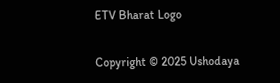ETV Bharat Logo

Copyright © 2025 Ushodaya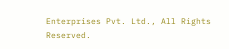Enterprises Pvt. Ltd., All Rights Reserved.